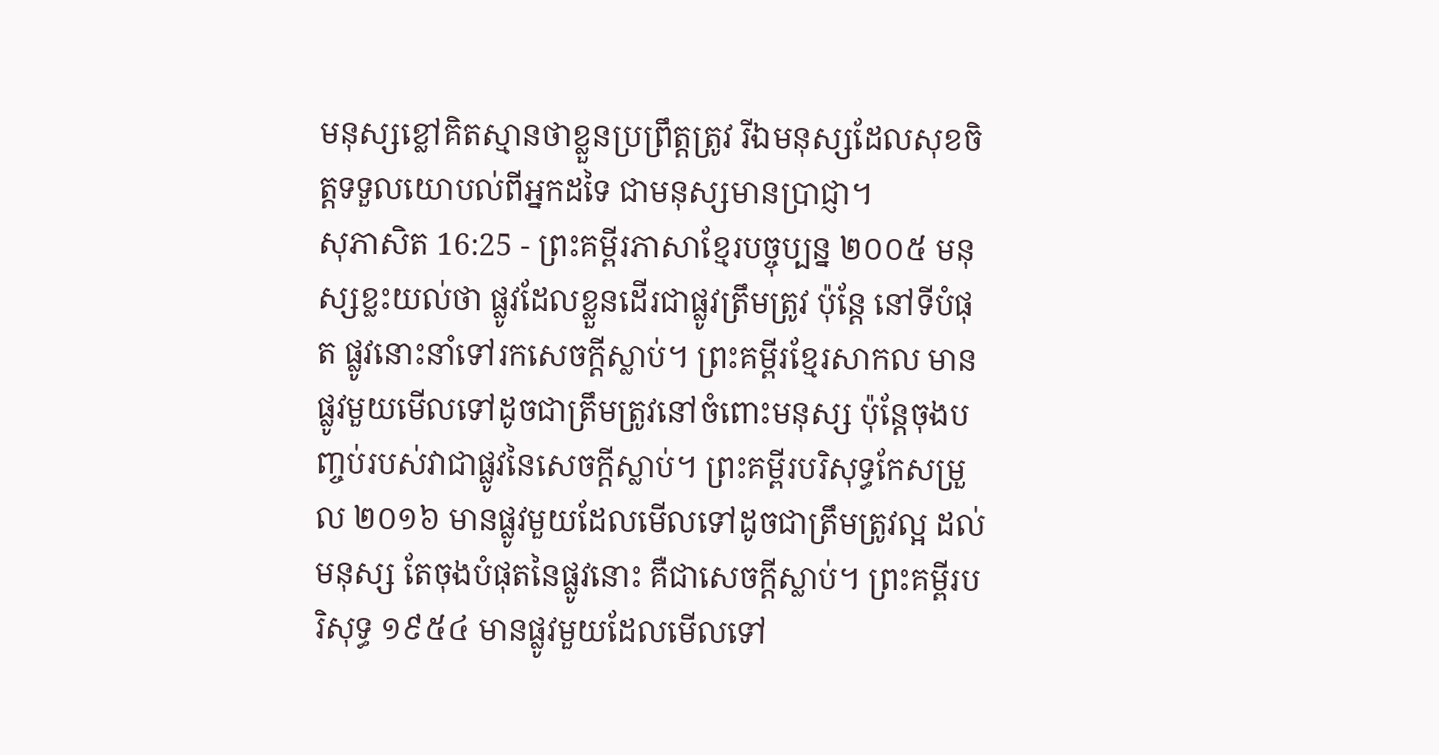មនុស្សខ្លៅគិតស្មានថាខ្លួនប្រព្រឹត្តត្រូវ រីឯមនុស្សដែលសុខចិត្តទទួលយោបល់ពីអ្នកដទៃ ជាមនុស្សមានប្រាជ្ញា។
សុភាសិត 16:25 - ព្រះគម្ពីរភាសាខ្មែរបច្ចុប្បន្ន ២០០៥ មនុស្សខ្លះយល់ថា ផ្លូវដែលខ្លួនដើរជាផ្លូវត្រឹមត្រូវ ប៉ុន្តែ នៅទីបំផុត ផ្លូវនោះនាំទៅរកសេចក្ដីស្លាប់។ ព្រះគម្ពីរខ្មែរសាកល មានផ្លូវមួយមើលទៅដូចជាត្រឹមត្រូវនៅចំពោះមនុស្ស ប៉ុន្តែចុងបញ្ចប់របស់វាជាផ្លូវនៃសេចក្ដីស្លាប់។ ព្រះគម្ពីរបរិសុទ្ធកែសម្រួល ២០១៦ មានផ្លូវមួយដែលមើលទៅដូចជាត្រឹមត្រូវល្អ ដល់មនុស្ស តែចុងបំផុតនៃផ្លូវនោះ គឺជាសេចក្ដីស្លាប់។ ព្រះគម្ពីរបរិសុទ្ធ ១៩៥៤ មានផ្លូវមួយដែលមើលទៅ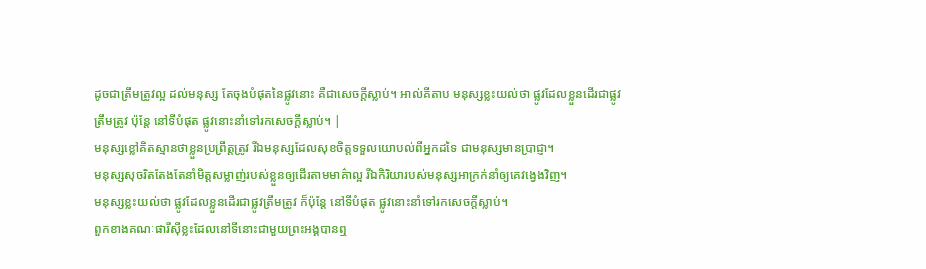ដូចជាត្រឹមត្រូវល្អ ដល់មនុស្ស តែចុងបំផុតនៃផ្លូវនោះ គឺជាសេចក្ដីស្លាប់។ អាល់គីតាប មនុស្សខ្លះយល់ថា ផ្លូវដែលខ្លួនដើរជាផ្លូវត្រឹមត្រូវ ប៉ុន្តែ នៅទីបំផុត ផ្លូវនោះនាំទៅរកសេចក្ដីស្លាប់។ |
មនុស្សខ្លៅគិតស្មានថាខ្លួនប្រព្រឹត្តត្រូវ រីឯមនុស្សដែលសុខចិត្តទទួលយោបល់ពីអ្នកដទៃ ជាមនុស្សមានប្រាជ្ញា។
មនុស្សសុចរិតតែងតែនាំមិត្តសម្លាញ់របស់ខ្លួនឲ្យដើរតាមមាគ៌ាល្អ រីឯកិរិយារបស់មនុស្សអាក្រក់នាំឲ្យគេវង្វេងវិញ។
មនុស្សខ្លះយល់ថា ផ្លូវដែលខ្លួនដើរជាផ្លូវត្រឹមត្រូវ ក៏ប៉ុន្តែ នៅទីបំផុត ផ្លូវនោះនាំទៅរកសេចក្ដីស្លាប់។
ពួកខាងគណៈផារីស៊ីខ្លះដែលនៅទីនោះជាមួយព្រះអង្គបានឮ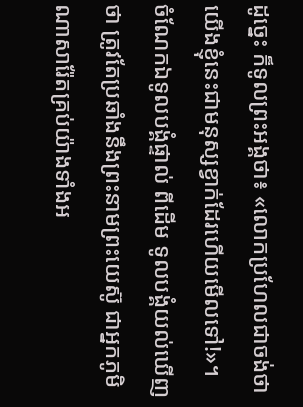ដូច្នេះ ក៏ទូលព្រះអង្គថា៖ «លោកប្រហែលជាចង់ថា យើងខ្ញុំនេះជាមនុស្សខ្វាក់ដែរហើយមើលទៅ!»។
ចំណែកឯទូលបង្គំផ្ទាល់ ពីដើម ទូលបង្គំយល់ឃើញថា ត្រូវតែប្រឆាំងនឹងព្រះនាមព្រះយេស៊ូ ជាអ្នកភូមិណាសារ៉ែតគ្រប់យ៉ាងទាំងអ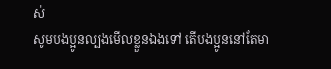ស់
សូមបងប្អូនល្បងមើលខ្លួនឯងទៅ តើបងប្អូននៅតែមា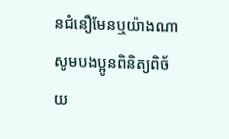នជំនឿមែនឬយ៉ាងណា សូមបងប្អូនពិនិត្យពិច័យ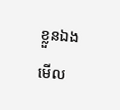ខ្លួនឯងមើល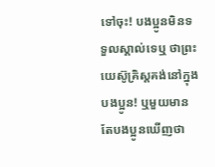ទៅចុះ! បងប្អូនមិនទទួលស្គាល់ទេឬ ថាព្រះយេស៊ូគ្រិស្តគង់នៅក្នុងបងប្អូន! ឬមួយមានតែបងប្អូនឃើញថា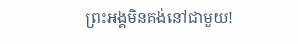ព្រះអង្គមិនគង់នៅជាមួយ!